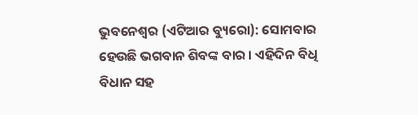ଭୁବନେଶ୍ୱର (ଏଟିଆର ବ୍ୟୁରୋ): ସୋମବାର ହେଉଛି ଭଗବାନ ଶିବଙ୍କ ବାର । ଏହିଦିନ ବିଧି ବିଧାନ ସହ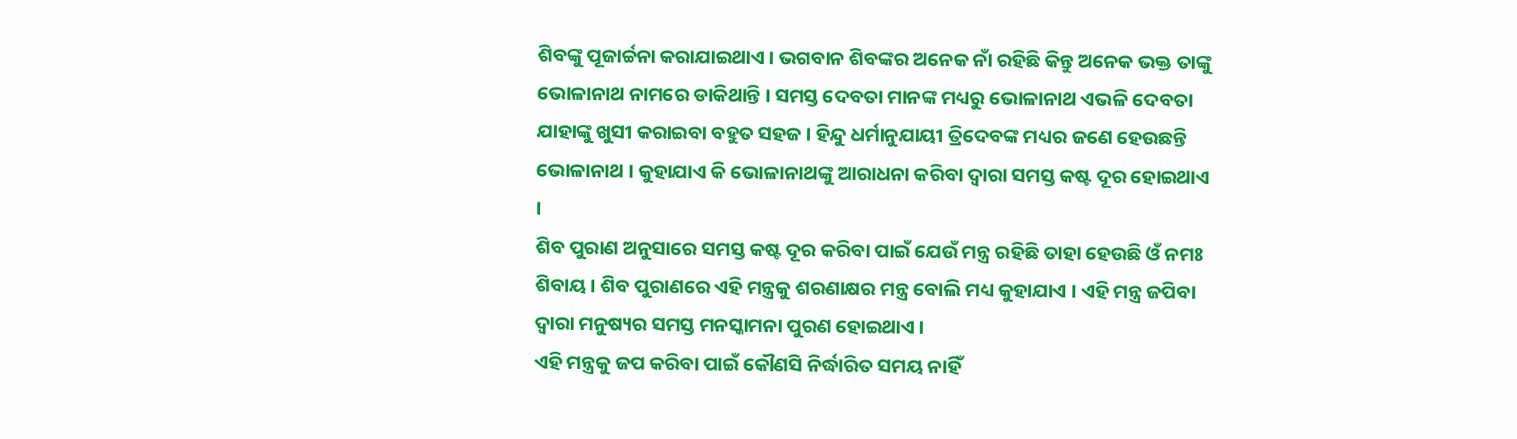ଶିବଙ୍କୁ ପୂଜାର୍ଚ୍ଚନା କରାଯାଇଥାଏ । ଭଗବାନ ଶିବଙ୍କର ଅନେକ ନାଁ ରହିଛି କିନ୍ତୁ ଅନେକ ଭକ୍ତ ତାଙ୍କୁ ଭୋଳାନାଥ ନାମରେ ଡାକିଥାନ୍ତି । ସମସ୍ତ ଦେବତା ମାନଙ୍କ ମଧ୍ୟରୁ ଭୋଳାନାଥ ଏଭଳି ଦେବତା ଯାହାଙ୍କୁ ଖୁସୀ କରାଇବା ବହୁତ ସହଜ । ହିନ୍ଦୁ ଧର୍ମାନୁଯାୟୀ ତ୍ରିଦେବଙ୍କ ମଧ୍ୟର ଜଣେ ହେଉଛନ୍ତି ଭୋଳାନାଥ । କୁହାଯାଏ କି ଭୋଳାନାଥଙ୍କୁ ଆରାଧନା କରିବା ଦ୍ୱାରା ସମସ୍ତ କଷ୍ଟ ଦୂର ହୋଇଥାଏ ।
ଶିବ ପୁରାଣ ଅନୁସାରେ ସମସ୍ତ କଷ୍ଟ ଦୂର କରିବା ପାଇଁ ଯେଉଁ ମନ୍ତ୍ର ରହିଛି ତାହା ହେଉଛି ଓଁ ନମଃ ଶିବାୟ । ଶିବ ପୁରାଣରେ ଏହି ମନ୍ତ୍ରକୁ ଶରଣାକ୍ଷର ମନ୍ତ୍ର ବୋଲି ମଧ୍ୟ କୁହାଯାଏ । ଏହି ମନ୍ତ୍ର ଜପିବା ଦ୍ୱାରା ମନୁଷ୍ୟର ସମସ୍ତ ମନସ୍କାମନା ପୁରଣ ହୋଇଥାଏ ।
ଏହି ମନ୍ତ୍ରକୁ ଜପ କରିବା ପାଇଁ କୌଣସି ନିର୍ଦ୍ଧାରିତ ସମୟ ନାହିଁ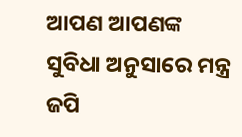ଆପଣ ଆପଣଙ୍କ ସୁବିଧା ଅନୁସାରେ ମନ୍ତ୍ର ଜପି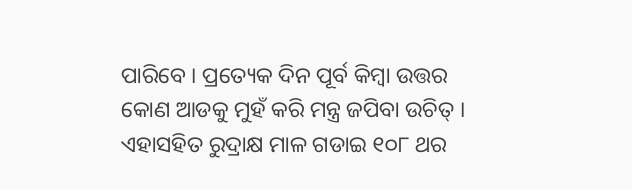ପାରିବେ । ପ୍ରତ୍ୟେକ ଦିନ ପୂର୍ବ କିମ୍ବା ଉତ୍ତର କୋଣ ଆଡକୁ ମୁହଁ କରି ମନ୍ତ୍ର ଜପିବା ଉଚିତ୍ । ଏହାସହିତ ରୁଦ୍ରାକ୍ଷ ମାଳ ଗଡାଇ ୧୦୮ ଥର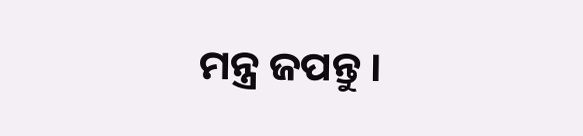ମନ୍ତ୍ର ଜପନ୍ତୁ ।